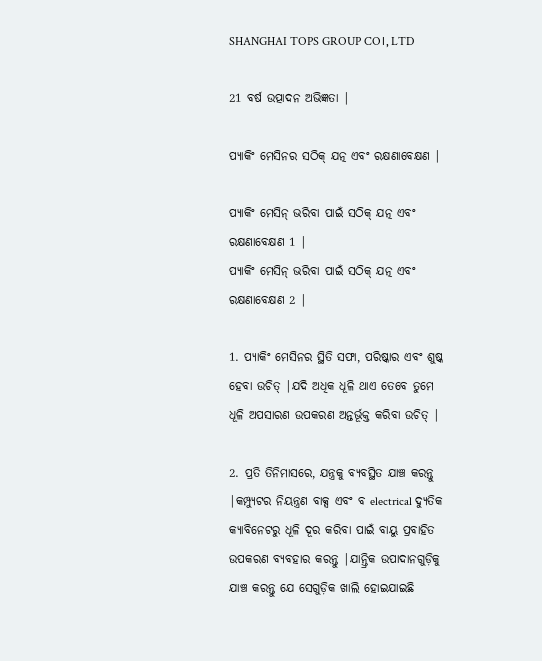SHANGHAI TOPS GROUP CO।, LTD

21 ବର୍ଷ ଉତ୍ପାଦନ ଅଭିଜ୍ଞତା |

ପ୍ୟାକିଂ ମେସିନର ସଠିକ୍ ଯତ୍ନ ଏବଂ ରକ୍ଷଣାବେକ୍ଷଣ |

ପ୍ୟାକିଂ ମେସିନ୍ ଭରିବା ପାଇଁ ସଠିକ୍ ଯତ୍ନ ଏବଂ ରକ୍ଷଣାବେକ୍ଷଣ 1 |
ପ୍ୟାକିଂ ମେସିନ୍ ଭରିବା ପାଇଁ ସଠିକ୍ ଯତ୍ନ ଏବଂ ରକ୍ଷଣାବେକ୍ଷଣ 2 |

1. ପ୍ୟାକିଂ ମେସିନର ସ୍ଥିତି ସଫା, ପରିଷ୍କାର ଏବଂ ଶୁଷ୍କ ହେବା ଉଚିତ୍ |ଯଦି ଅଧିକ ଧୂଳି ଥାଏ ତେବେ ତୁମେ ଧୂଳି ଅପସାରଣ ଉପକରଣ ଅନ୍ତର୍ଭୂକ୍ତ କରିବା ଉଚିତ୍ |

2. ପ୍ରତି ତିନିମାସରେ, ଯନ୍ତ୍ରକୁ ବ୍ୟବସ୍ଥିତ ଯାଞ୍ଚ କରନ୍ତୁ |କମ୍ପ୍ୟୁଟର ନିୟନ୍ତ୍ରଣ ବାକ୍ସ ଏବଂ ବ electrical ଦ୍ୟୁତିକ କ୍ୟାବିନେଟରୁ ଧୂଳି ଦୂର କରିବା ପାଇଁ ବାୟୁ ପ୍ରବାହିତ ଉପକରଣ ବ୍ୟବହାର କରନ୍ତୁ |ଯାନ୍ତ୍ରିକ ଉପାଦାନଗୁଡ଼ିକୁ ଯାଞ୍ଚ କରନ୍ତୁ ଯେ ସେଗୁଡ଼ିକ ଖାଲି ହୋଇଯାଇଛି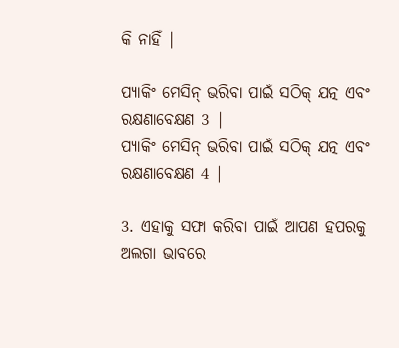କି ନାହିଁ |

ପ୍ୟାକିଂ ମେସିନ୍ ଭରିବା ପାଇଁ ସଠିକ୍ ଯତ୍ନ ଏବଂ ରକ୍ଷଣାବେକ୍ଷଣ 3 |
ପ୍ୟାକିଂ ମେସିନ୍ ଭରିବା ପାଇଁ ସଠିକ୍ ଯତ୍ନ ଏବଂ ରକ୍ଷଣାବେକ୍ଷଣ 4 |

3. ଏହାକୁ ସଫା କରିବା ପାଇଁ ଆପଣ ହପରକୁ ଅଲଗା ଭାବରେ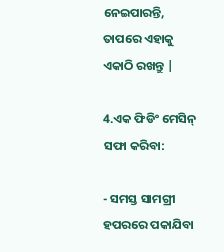ନେଇପାରନ୍ତି, ତାପରେ ଏହାକୁ ଏକାଠି ରଖନ୍ତୁ |

4.ଏକ ଫିଡିଂ ମେସିନ୍ ସଫା କରିବା:

- ସମସ୍ତ ସାମଗ୍ରୀ ହପରରେ ପକାଯିବା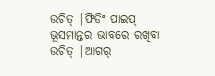ଉଚିତ୍ |ଫିଡିଂ ପାଇପ୍ ଭୂସମାନ୍ତର ଭାବରେ ରଖିବା ଉଚିତ୍ |ଆଗର୍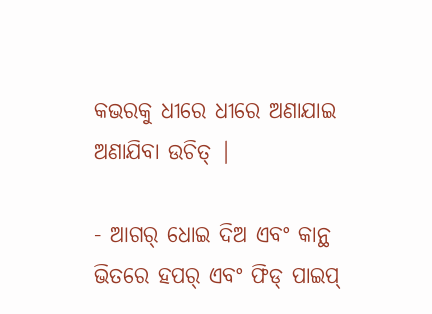କଭରକୁ ଧୀରେ ଧୀରେ ଅଣାଯାଇ ଅଣାଯିବା ଉଚିତ୍ |

- ଆଗର୍ ଧୋଇ ଦିଅ ଏବଂ କାନ୍ଥ ଭିତରେ ହପର୍ ଏବଂ ଫିଡ୍ ପାଇପ୍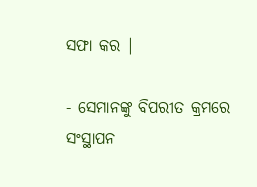ସଫା କର |

- ସେମାନଙ୍କୁ ବିପରୀତ କ୍ରମରେ ସଂସ୍ଥାପନ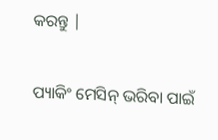କରନ୍ତୁ |

ପ୍ୟାକିଂ ମେସିନ୍ ଭରିବା ପାଇଁ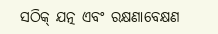ସଠିକ୍ ଯତ୍ନ ଏବଂ ରକ୍ଷଣାବେକ୍ଷଣ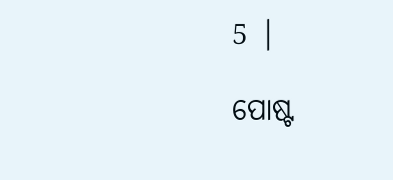5 |

ପୋଷ୍ଟ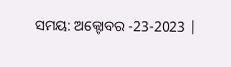ସମୟ: ଅକ୍ଟୋବର -23-2023 |